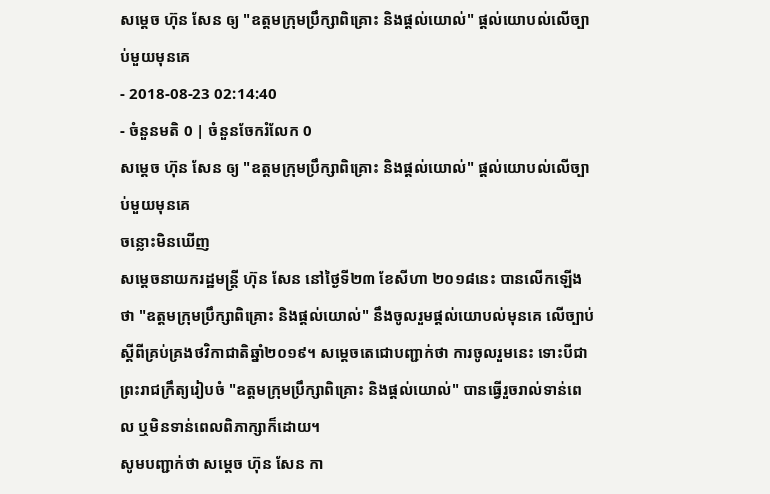សម្ដេច ហ៊ុន សែន ឲ្យ "ឧត្តមក្រុមប្រឹក្សាពិគ្រោះ និងផ្ដល់យោល់" ផ្ដល់យោបល់លើច្បាប់មួយមុនគេ
- 2018-08-23 02:14:40
- ចំនួនមតិ 0 | ចំនួនចែករំលែក 0
សម្ដេច ហ៊ុន សែន ឲ្យ "ឧត្តមក្រុមប្រឹក្សាពិគ្រោះ និងផ្ដល់យោល់" ផ្ដល់យោបល់លើច្បាប់មួយមុនគេ
ចន្លោះមិនឃើញ
សម្ដេចនាយករដ្ឋមន្រ្តី ហ៊ុន សែន នៅថ្ងៃទី២៣ ខែសីហា ២០១៨នេះ បានលើកឡើងថា "ឧត្តមក្រុមប្រឹក្សាពិគ្រោះ និងផ្ដល់យោល់" នឹងចូលរួមផ្ដល់យោបល់មុនគេ លើច្បាប់ស្ដីពីគ្រប់គ្រងថវិកាជាតិឆ្នាំ២០១៩។ សម្ដេចតេជោបញ្ជាក់ថា ការចូលរួមនេះ ទោះបីជាព្រះរាជក្រឹត្យរៀបចំ "ឧត្តមក្រុមប្រឹក្សាពិគ្រោះ និងផ្ដល់យោល់" បានធ្វើរួចរាល់ទាន់ពេល ឬមិនទាន់ពេលពិភាក្សាក៏ដោយ។
សូមបញ្ជាក់ថា សម្តេច ហ៊ុន សែន កា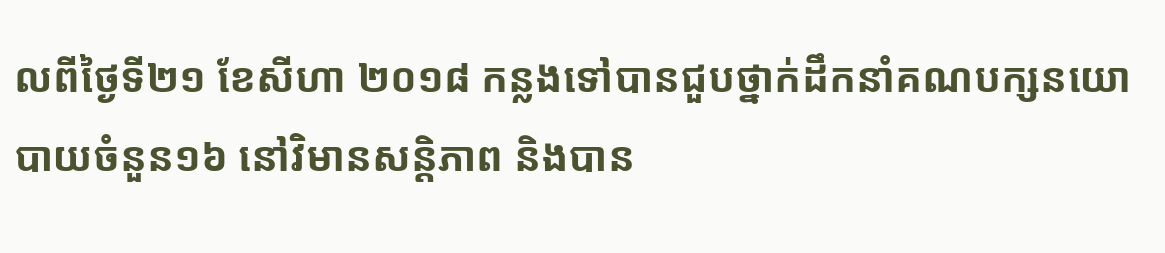លពីថ្ងៃទី២១ ខែសីហា ២០១៨ កន្លងទៅបានជួបថ្នាក់ដឹកនាំគណបក្សនយោបាយចំនួន១៦ នៅវិមានសន្ដិភាព និងបាន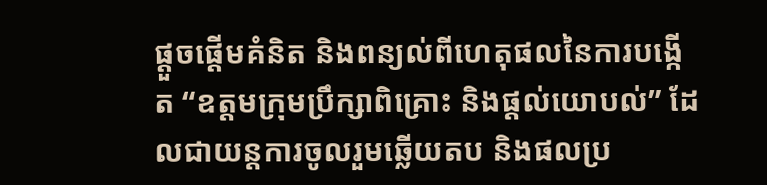ផ្តួចផ្តើមគំនិត និងពន្យល់ពីហេតុផលនៃការបង្កើត “ឧត្តមក្រុមប្រឹក្សាពិគ្រោះ និងផ្តល់យោបល់” ដែលជាយន្តការចូលរួមឆ្លើយតប និងផលប្រ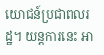យោជន៍ប្រជាពលរដ្ឋ។ យន្តការនេះ អា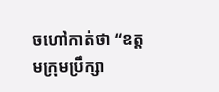ចហៅកាត់ថា “ឧត្តមក្រុមប្រឹក្សា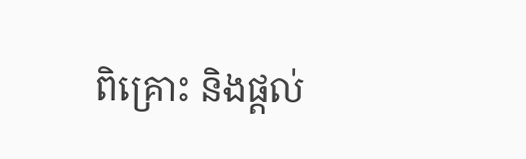ពិគ្រោះ និងផ្តល់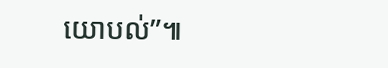យោបល់”៕